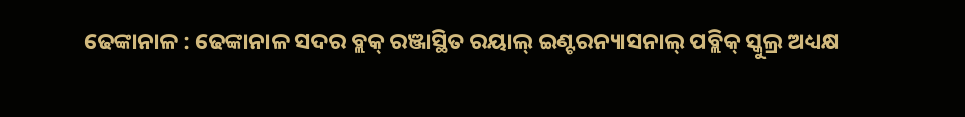ଢେଙ୍କାନାଳ : ଢେଙ୍କାନାଳ ସଦର ବ୍ଲକ୍ ରଞ୍ଜାସ୍ଥିତ ରୟାଲ୍ ଇଣ୍ଟରନ୍ୟାସନାଲ୍ ପବ୍ଲିକ୍ ସ୍କୁଲ୍ର ଅଧ୍ୟକ୍ଷ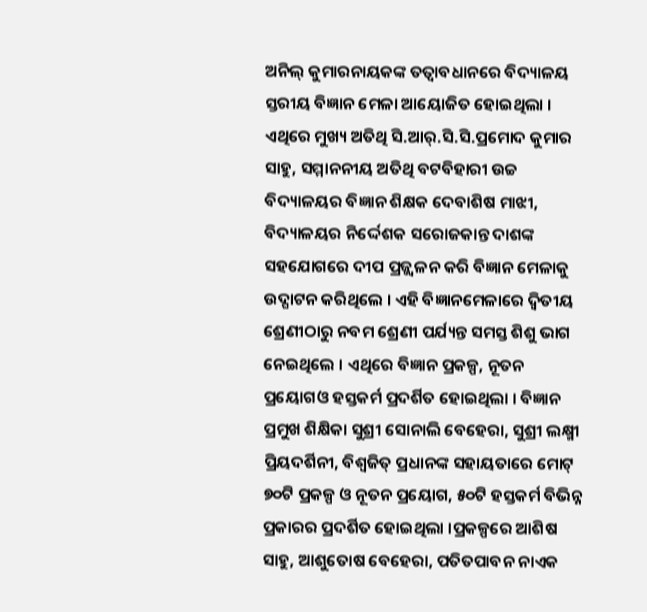ଅନିଲ୍ କୁମାରନାୟକଙ୍କ ତତ୍ୱାବଧାନରେ ବିଦ୍ୟାଳୟ ସ୍ତରୀୟ ବିଜ୍ଞାନ ମେଳା ଆୟୋଜିତ ହୋଇଥିଲା । ଏଥିରେ ମୁଖ୍ୟ ଅତିଥି ସି.ଆର୍.ସି.ସି.ପ୍ରମୋଦ କୁମାର ସାହୁ, ସମ୍ମାନନୀୟ ଅତିଥି ବଟବିହାରୀ ଉଚ୍ଚ ବିଦ୍ୟାଳୟର ବିଜ୍ଞାନ ଶିକ୍ଷକ ଦେବାଶିଷ ମାଝୀ, ବିଦ୍ୟାଳୟର ନିର୍ଦ୍ଦେଶକ ସରୋଜକାନ୍ତ ଦାଶଙ୍କ ସହଯୋଗରେ ଦୀପ ପ୍ରଜ୍ଜ୍ୱଳନ କରି ବିଜ୍ଞାନ ମେଳାକୁ ଉଦ୍ଘାଟନ କରିଥିଲେ । ଏହି ବିଜ୍ଞାନମେଳାରେ ଦ୍ୱିତୀୟ ଶ୍ରେଣୀଠାରୁ ନବମ ଶ୍ରେଣୀ ପର୍ଯ୍ୟନ୍ତ ସମସ୍ତ ଶିଶୁ ଭାଗ ନେଇଥିଲେ । ଏଥିରେ ବିଜ୍ଞାନ ପ୍ରକଳ୍ପ, ନୂତନ ପ୍ରୟୋଗଓ ହସ୍ତକର୍ମ ପ୍ରଦର୍ଶିତ ହୋଇଥିଲା । ବିଜ୍ଞାନ ପ୍ରମୁଖ ଶିକ୍ଷିକା ସୁଶ୍ରୀ ସୋନାଲି ବେହେରା, ସୁଶ୍ରୀ ଲକ୍ଷ୍ମୀ ପ୍ରିୟଦର୍ଶିନୀ, ବିଶ୍ୱଜିତ୍ ପ୍ରଧାନଙ୍କ ସହାୟତାରେ ମୋଟ୍ ୭୦ଟି ପ୍ରକଳ୍ପ ଓ ନୂତନ ପ୍ରୟୋଗ, ୫୦ଟି ହସ୍ତକର୍ମ ବିଭିନ୍ନ ପ୍ରକାରର ପ୍ରଦର୍ଶିତ ହୋଇଥିଲା ।ପ୍ରକଳ୍ପରେ ଆଶିଷ ସାହୁ, ଆଶୁତୋଷ ବେହେରା, ପତିତପାବନ ନାଏକ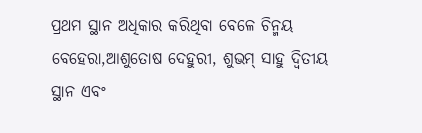ପ୍ରଥମ ସ୍ଥାନ ଅଧିକାର କରିଥିବା ବେଳେ ଚିନ୍ମୟ ବେହେରା,ଆଶୁତୋଷ ଦେହୁରୀ, ଶୁଭମ୍ ସାହୁ ଦ୍ୱିତୀୟ ସ୍ଥାନ ଏବଂ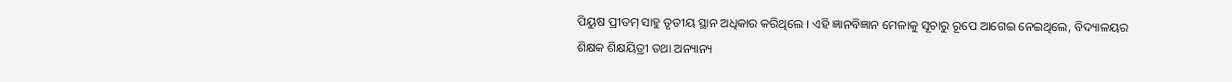ପିୟୁଷ ପ୍ରୀତମ୍ ସାହୁ ତୃତୀୟ ସ୍ଥାନ ଅଧିକାର କରିଥିଲେ । ଏହି ଜ୍ଞାନବିଜ୍ଞାନ ମେଳାକୁ ସୂଚାରୁ ରୂପେ ଆଗେଇ ନେଇଥିଲେ, ବିଦ୍ୟାଳୟର ଶିକ୍ଷକ ଶିକ୍ଷୟିତ୍ରୀ ତଥା ଅନ୍ୟାନ୍ୟ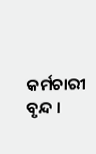କର୍ମଚାରୀ ବୃନ୍ଦ ।